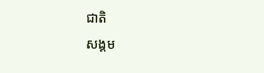ជាតិ
សង្គម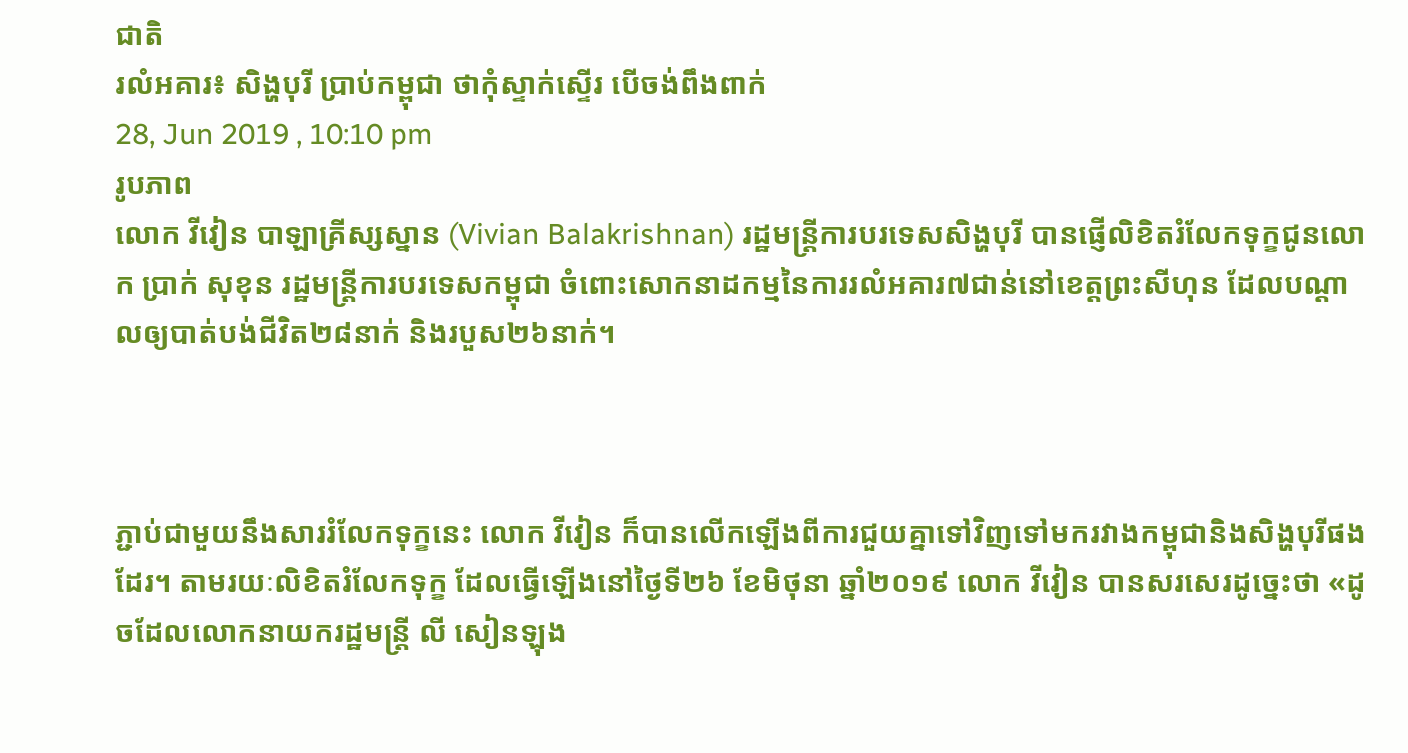ជាតិ
រលំអគារ៖ សិង្ហបុរី ប្រាប់កម្ពុជា ថាកុំស្ទាក់ស្ទើរ បើចង់ពឹងពាក់
28, Jun 2019 , 10:10 pm
រូបភាព
លោក វីវៀន បាឡាគ្រីស្សស្នាន (Vivian Balakrishnan) រដ្ឋមន្រ្តីការបរទេសសិង្ហបុរី បានផ្ញើលិខិតរំលែកទុក្ខជូនលោក ប្រាក់ សុខុន រដ្ឋមន្រ្តីការបរទេសកម្ពុជា ចំពោះសោកនាដកម្មនៃការរលំអគារ៧ជាន់នៅខេត្តព្រះសីហុន ដែលបណ្តាលឲ្យបាត់បង់ជីវិត២៨នាក់ និងរបួស២៦នាក់។



ភ្ជាប់ជាមួយនឹងសាររំលែកទុក្ខនេះ លោក វីវៀន ក៏បានលើកឡើងពីការជួយគ្នាទៅវិញទៅមករវាងកម្ពុជានិងសិង្ហបុរីផងដែរ។ តាមរយៈលិខិតរំលែកទុក្ខ ដែលធ្វើឡើងនៅថ្ងៃទី២៦ ខែមិថុនា ឆ្នាំ២០១៩ លោក វីវៀន បានសរសេរដូច្នេះថា «ដូចដែលលោកនាយករដ្ឋមន្រ្តី លី សៀនឡុង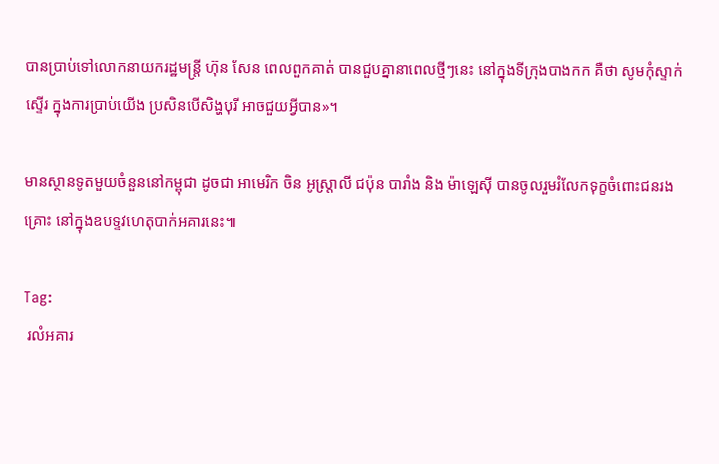បានប្រាប់ទៅលោកនាយករដ្ឋមន្រ្តី ហ៊ុន សែន ពេលពួកគាត់ បានជួបគ្នានាពេលថ្មីៗនេះ នៅក្នុងទីក្រុងបាងកក គឺថា សូមកុំស្ទាក់ស្ទើរ ក្នុងការប្រាប់យើង ប្រសិនបើសិង្ហបុរី អាចជួយអ្វីបាន»។

មានស្ថានទូតមួយចំនួននៅកម្ពុជា ដូចជា អាមេរិក ចិន អូស្រ្តាលី ជប៉ុន បារាំង និង ម៉ាឡេស៊ី បានចូលរួមរំលែកទុក្ខចំពោះជនរងគ្រោះ នៅក្នុងឧបទ្ទវហេតុបាក់អគារនេះ៕

Tag:
 រលំអគារ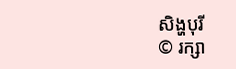សិង្ហបុរី
© រក្សា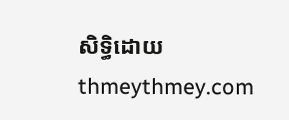សិទ្ធិដោយ thmeythmey.com